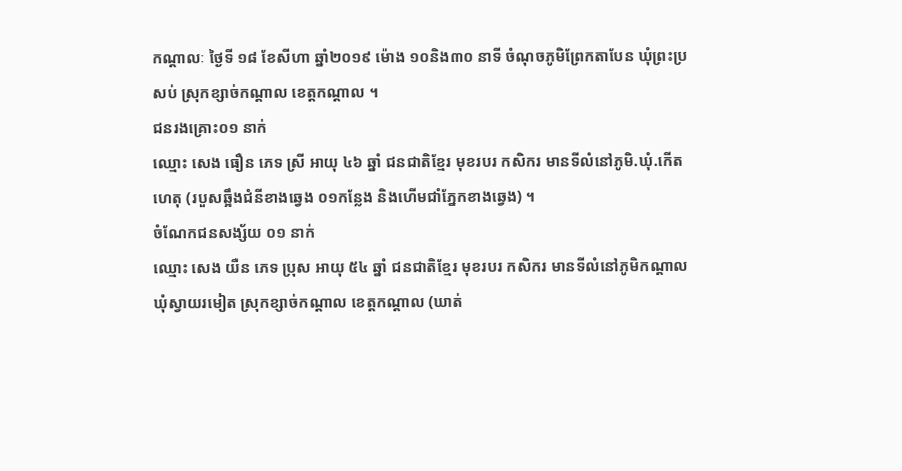កណ្តាលៈ ថ្ងៃទី ១៨ ខែសីហា ឆ្នាំ២០១៩ ម៉ោង ១០និង៣០ នាទី ចំណុចភូមិព្រែកតាបែន ឃុំព្រះប្រសប់ ស្រុកខ្សាច់កណ្តាល ខេត្តកណ្តាល ។
ជនរងគ្រោះ០១ នាក់
ឈ្មោះ សេង ធឿន ភេទ ស្រី អាយុ ៤៦ ឆ្នាំ ជនជាតិខ្មែរ មុខរបរ កសិករ មានទីលំនៅភូមិ.ឃុំ.កើតហេតុ (របួសឆ្អឹងជំនីខាងឆ្វេង ០១កន្លែង និងហើមជាំភ្នែកខាងឆ្វេង) ។
ចំណែកជនសង្ស័យ ០១ នាក់
ឈ្មោះ សេង យឺន ភេទ ប្រុស អាយុ ៥៤ ឆ្នាំ ជនជាតិខ្មែរ មុខរបរ កសិករ មានទីលំនៅភូមិកណ្តាល ឃុំស្វាយរមៀត ស្រុកខ្សាច់កណ្តាល ខេត្តកណ្តាល (ឃាត់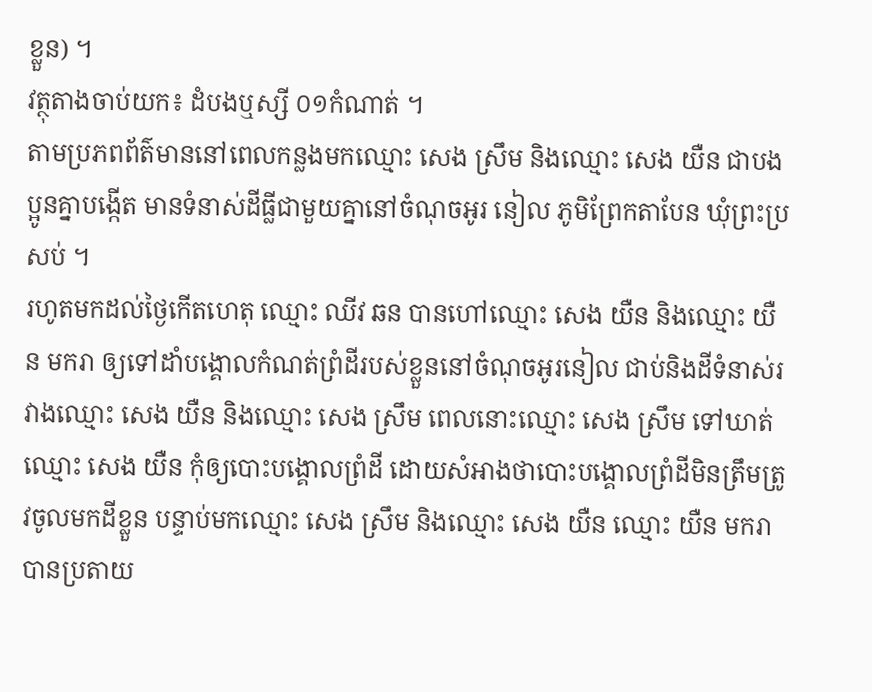ខ្លួន) ។
វត្ថុតាងចាប់យក៖ ដំបងឬស្សី ០១កំណាត់ ។
តាមប្រភពព័ត៌មាននៅពេលកន្លងមកឈ្មោះ សេង ស្រឹម និងឈ្មោះ សេង យឺន ជាបងប្អូនគ្នាបង្កើត មានទំនាស់ដីធ្លីជាមួយគ្នានៅចំណុចអូរ នៀល ភូមិព្រែកតាបែន ឃុំព្រះប្រសប់ ។
រហូតមកដល់ថ្ងៃកើតហេតុ ឈ្មោះ ឈីវ ឆន បានហៅឈ្មោះ សេង យឺន និងឈ្មោះ យឺន មករា ឲ្យទៅដាំបង្គោលកំណត់ព្រំដីរបស់ខ្លួននៅចំណុចអូរនៀល ជាប់និងដីទំនាស់រវាងឈ្មោះ សេង យឺន និងឈ្មោះ សេង ស្រឹម ពេលនោះឈ្មោះ សេង ស្រឹម ទៅឃាត់ឈ្មោះ សេង យឺន កុំឲ្យបោះបង្គោលព្រំដី ដោយសំអាងថាបោះបង្គោលព្រំដីមិនត្រឹមត្រូវចូលមកដីខ្លួន បន្ទាប់មកឈ្មោះ សេង ស្រឹម និងឈ្មោះ សេង យឺន ឈ្មោះ យឺន មករា បានប្រតាយ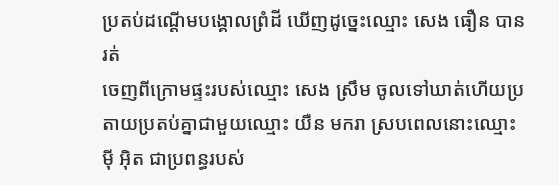ប្រតប់ដណ្តើមបង្គោលព្រំដី ឃើញដូច្នេះឈ្មោះ សេង ធឿន បានរត់
ចេញពីក្រោមផ្ទះរបស់ឈ្មោះ សេង ស្រឹម ចូលទៅឃាត់ហើយប្រតាយប្រតប់គ្នាជាមួយឈ្មោះ យឺន មករា ស្របពេលនោះឈ្មោះ ម៉ី អ៊ិត ជាប្រពន្ធរបស់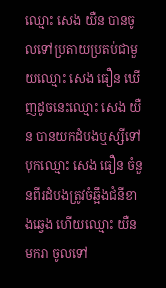ឈ្មោះ សេង យឺន បានចូលទៅប្រតាយប្រតប់ជាមួយឈ្មោះ សេង ធឿន ឃើញដូចនេះឈ្មោះ សេង យឺន បានយកដំបងឬស្សីទៅបុកឈ្មោះ សេង ធឿន ចំនួនពីរដំបងត្រូវចំឆ្អឹងជំនីខាងឆ្វេង ហើយឈ្មោះ យឺន មករា ចូលទៅ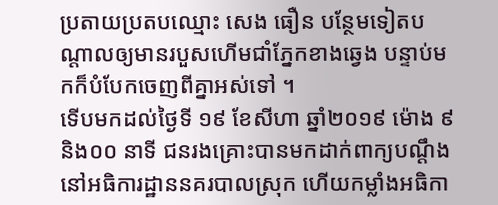ប្រតាយប្រតបឈ្មោះ សេង ធឿន បន្ថែមទៀតបណ្តាលឲ្យមានរបួសហើមជាំភ្នែកខាងឆ្វេង បន្ទាប់មកក៏បំបែកចេញពីគ្នាអស់ទៅ ។
ទើបមកដល់ថ្ងៃទី ១៩ ខែសីហា ឆ្នាំ២០១៩ ម៉ោង ៩និង០០ នាទី ជនរងគ្រោះបានមកដាក់ពាក្យបណ្តឹងនៅអធិការដ្ឋាននគរបាលស្រុក ហើយកម្លាំងអធិកា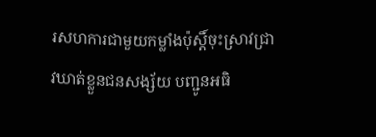រសហការជាមួយកម្លាំងប៉ុស្តិ៍ចុះស្រាវជ្រាវឃាត់ខ្លួនជនសង្ស័យ បញ្ជូនអធិ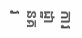ការដ្ឋានគរ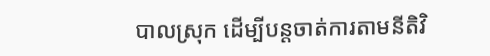បាលស្រុក ដើម្បីបន្តចាត់ការតាមនីតិវិ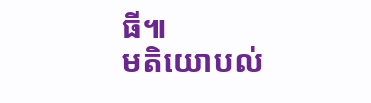ធី៕
មតិយោបល់